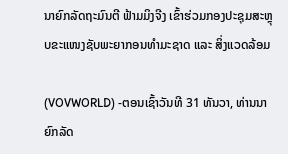ນາຍົກລັດຖະມົນຕີ ຟ້າມມິງຈີງ ເຂົ້າຮ່ວມກອງປະຊຸມສະຫຼຸບຂະແໜງຊັບພະຍາກອນທຳມະຊາດ ແລະ ສິ່ງແວດລ້ອມ

(VOVWORLD) -ຕອນເຊົ້າວັນທີ 31 ທັນວາ, ທ່ານນາຍົກລັດ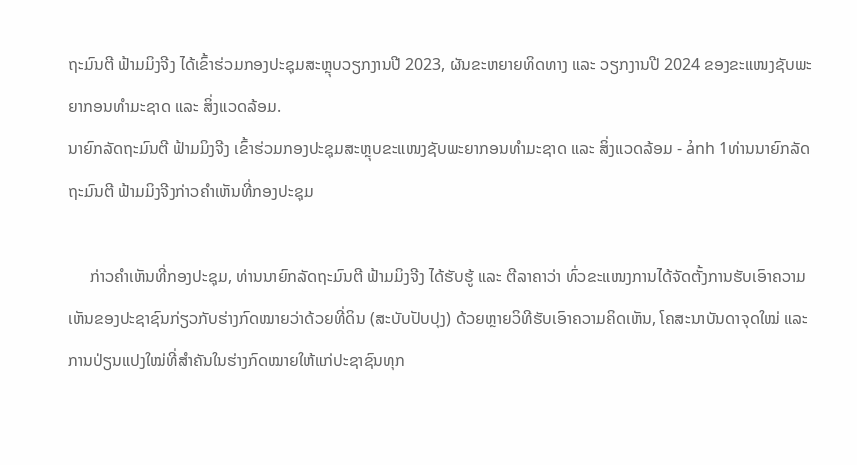ຖະມົນຕີ ຟ້າມມິງຈີງ ໄດ້ເຂົ້າຮ່ວມກອງປະຊຸມສະຫຼຸບວຽກງານປີ 2023, ຜັນຂະຫຍາຍທິດທາງ ແລະ ວຽກງານປີ 2024 ຂອງຂະແໜງຊັບພະຍາກອນທຳມະຊາດ ແລະ ສິ່ງແວດລ້ອມ.
ນາຍົກລັດຖະມົນຕີ ຟ້າມມິງຈີງ ເຂົ້າຮ່ວມກອງປະຊຸມສະຫຼຸບຂະແໜງຊັບພະຍາກອນທຳມະຊາດ ແລະ ສິ່ງແວດລ້ອມ - ảnh 1ທ່ານນາຍົກລັດຖະມົນຕີ ຟ້າມມິງຈີງກ່າວຄຳເຫັນທີ່ກອງປະຊຸມ

     ກ່າວຄຳເຫັນທີ່ກອງປະຊຸມ, ທ່ານນາຍົກລັດຖະມົນຕີ ຟ້າມມິງຈີງ ໄດ້ຮັບຮູ້ ແລະ ຕີລາຄາວ່າ ທົ່ວຂະແໜງການໄດ້ຈັດຕັ້ງການຮັບເອົາຄວາມເຫັນຂອງປະຊາຊົນກ່ຽວກັບຮ່າງກົດໝາຍວ່າດ້ວຍທີ່ດິນ (ສະບັບປັບປຸງ) ດ້ວຍຫຼາຍວິທີຮັບເອົາຄວາມຄິດເຫັນ, ໂຄສະນາບັນດາຈຸດໃໝ່ ແລະ ການປ່ຽນແປງໃໝ່ທີ່ສຳຄັນໃນຮ່າງກົດໝາຍໃຫ້ແກ່ປະຊາຊົນທຸກ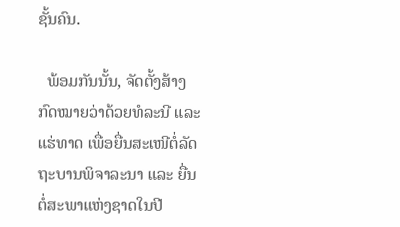ຊັ້ນຄົນ.

  ພ້ອມກັນນັ້ນ, ຈັດຕັ້ງສ້າງກົດໝາຍວ່າດ້ວຍທໍລະນີ ແລະ ແຮ່ທາດ ເພື່ອຍື່ນສະເໜີຕໍ່ລັດຖະບານພິຈາລະນາ ແລະ ຍື່ນຕໍ່ສະພາແຫ່ງຊາດໃນປີ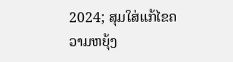2024; ສຸມໃສ່ແກ້ໄຂຄວາມຫຍຸ້ງ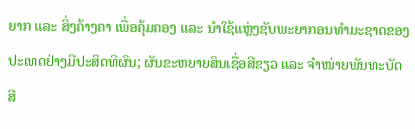ຍາກ ແລະ ສິ່ງຄ້າງຄາ ເພື່ອຄຸ້ມຄອງ ແລະ ນຳໃຊ້ແຫຼ່ງຊັບພະຍາກອນທຳມະຊາດຂອງປະເທດຢ່າງມີປະສິດທິຜົນ; ຜັນຂະຫຍາຍສິນເຊື່ອສີຂຽວ ແລະ ຈຳໜ່າຍພັນທະບັດ ສີ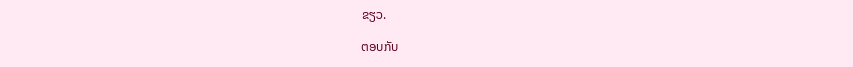ຂຽວ.

ຕອບກັບ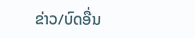ຂ່າວ/ບົດອື່ນ